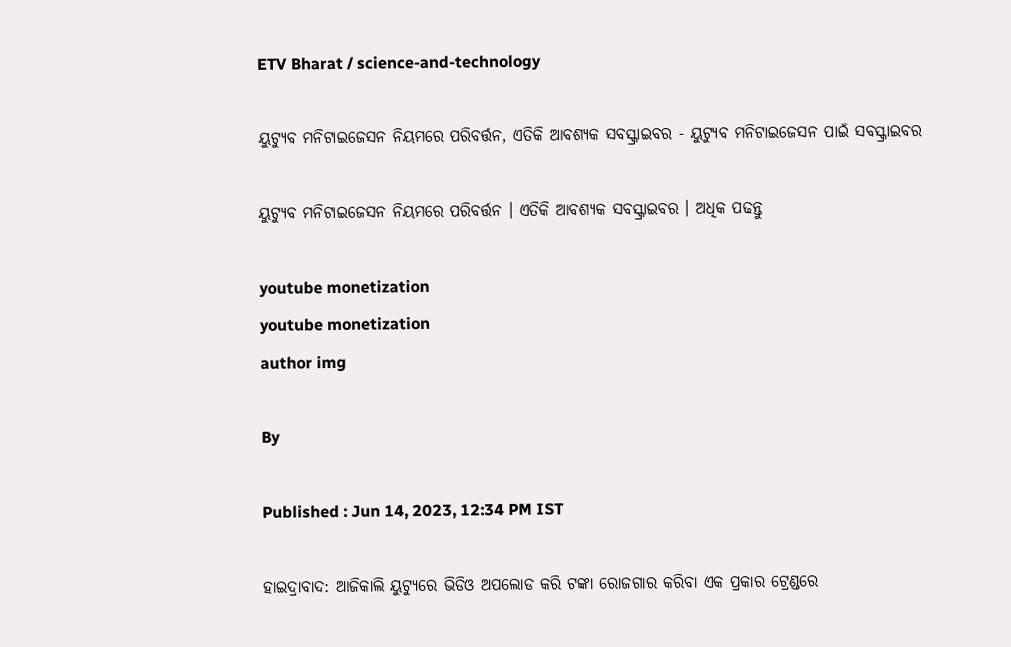ETV Bharat / science-and-technology

ୟୁଟ୍ୟୁବ ମନିଟାଇଜେସନ ନିୟମରେ ପରିବର୍ତ୍ତନ, ଏତିକି ଆବଶ୍ୟକ ସବସ୍କ୍ରାଇବର - ୟୁଟ୍ୟୁବ ମନିଟାଇଜେସନ ପାଇଁ ସବସ୍କ୍ରାଇବର

ୟୁଟ୍ୟୁବ ମନିଟାଇଜେସନ ନିୟମରେ ପରିବର୍ତ୍ତନ । ଏତିକି ଆବଶ୍ୟକ ସବସ୍କ୍ରାଇବର । ଅଧିକ ପଢନ୍ତୁ

youtube monetization
youtube monetization
author img

By

Published : Jun 14, 2023, 12:34 PM IST

ହାଇଦ୍ରାବାଦ: ଆଜିକାଲି ୟୁଟ୍ୟୁରେ ଭିଡିଓ ଅପଲୋଡ କରି ଟଙ୍କା ରୋଜଗାର କରିବା ଏକ ପ୍ରକାର ଟ୍ରେଣ୍ଡରେ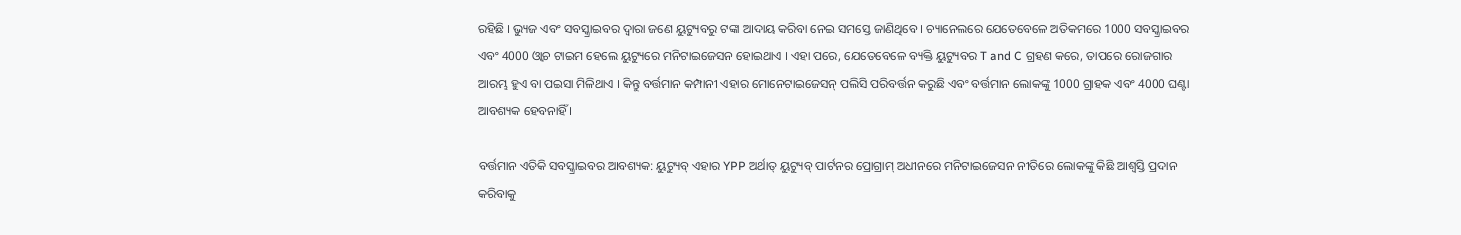ରହିଛି । ଭ୍ୟୁଜ ଏବଂ ସବସ୍କ୍ରାଇବର ଦ୍ବାରା ଜଣେ ୟୁଟ୍ୟୁବରୁ ଟଙ୍କା ଆଦାୟ କରିବା ନେଇ ସମସ୍ତେ ଜାଣିଥିବେ । ଚ୍ୟାନେଲରେ ଯେତେବେଳେ ଅତିକମରେ 1000 ସବସ୍କ୍ରାଇବର ଏବଂ 4000 ଓ୍ବାଚ ଟାଇମ ହେଲେ ୟୁଟ୍ୟୁରେ ମନିଟାଇଜେସନ ହୋଇଥାଏ । ଏହା ପରେ, ଯେତେବେଳେ ବ୍ୟକ୍ତି ୟୁଟ୍ୟୁବର T and C ଗ୍ରହଣ କରେ, ତାପରେ ରୋଜଗାର ଆରମ୍ଭ ହୁଏ ବା ପଇସା ମିଳିଥାଏ । କିନ୍ତୁ ବର୍ତ୍ତମାନ କମ୍ପାନୀ ଏହାର ମୋନେଟାଇଜେସନ୍ ପଲିସି ପରିବର୍ତ୍ତନ କରୁଛି ଏବଂ ବର୍ତ୍ତମାନ ଲୋକଙ୍କୁ 1000 ଗ୍ରାହକ ଏବଂ 4000 ଘଣ୍ଟା ଆବଶ୍ୟକ ହେବନାହିଁ ।

ବର୍ତ୍ତମାନ ଏତିକି ସବସ୍କ୍ରାଇବର ଆବଶ୍ୟକ: ୟୁଟ୍ୟୁବ୍ ଏହାର YPP ଅର୍ଥାତ୍ ୟୁଟ୍ୟୁବ୍ ପାର୍ଟନର ପ୍ରୋଗ୍ରାମ୍ ଅଧୀନରେ ମନିଟାଇଜେସନ ନୀତିରେ ଲୋକଙ୍କୁ କିଛି ଆଶ୍ବସ୍ତି ପ୍ରଦାନ କରିବାକୁ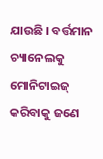ଯାଉଛି । ବର୍ତ୍ତମାନ ଚ୍ୟାନେଲକୁ ମୋନିଟାଇଜ୍ କରିବାକୁ ଜଣେ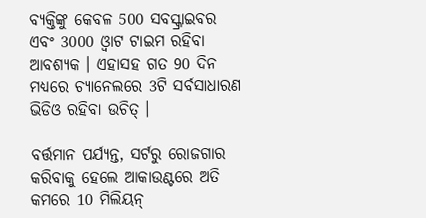ବ୍ୟକ୍ତିଙ୍କୁ କେବଳ 500 ସବସ୍କ୍ରାଇବର ଏବଂ 3000 ଓ୍ବାଟ ଟାଇମ ରହିବା ଆବଶ୍ୟକ । ଏହାସହ ଗତ 90 ଦିନ ମଧ୍ୟରେ ଚ୍ୟାନେଲରେ 3ଟି ସର୍ବସାଧାରଣ ଭିଡିଓ ରହିବା ଉଚିତ୍ ।

ବର୍ତ୍ତମାନ ପର୍ଯ୍ୟନ୍ତ, ସର୍ଟରୁ ରୋଜଗାର କରିବାକୁ ହେଲେ ଆକାଉଣ୍ଟରେ ଅତି କମରେ 10 ମିଲିୟନ୍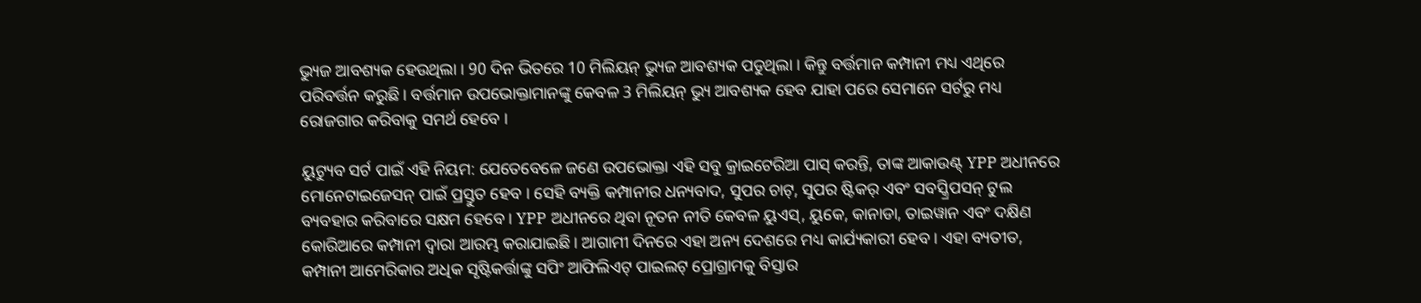ଭ୍ୟୁଜ ଆବଶ୍ୟକ ହେଉଥିଲା । 90 ଦିନ ଭିତରେ 10 ମିଲିୟନ୍ ଭ୍ୟୁଜ ଆବଶ୍ୟକ ପଡୁଥିଲା । କିନ୍ତୁ ବର୍ତ୍ତମାନ କମ୍ପାନୀ ମଧ୍ୟ ଏଥିରେ ପରିବର୍ତ୍ତନ କରୁଛି । ବର୍ତ୍ତମାନ ଉପଭୋକ୍ତାମାନଙ୍କୁ କେବଳ 3 ମିଲିୟନ୍ ଭ୍ୟୁ ଆବଶ୍ୟକ ହେବ ଯାହା ପରେ ସେମାନେ ସର୍ଟରୁ ମଧ୍ୟ ରୋଜଗାର କରିବାକୁ ସମର୍ଥ ହେବେ ।

ୟୁଟ୍ୟୁବ ସର୍ଟ ପାଇଁ ଏହି ନିୟମ: ଯେତେବେଳେ ଜଣେ ଉପଭୋକ୍ତା ଏହି ସବୁ କ୍ରାଇଟେରିଆ ପାସ୍ କରନ୍ତି, ତାଙ୍କ ଆକାଉଣ୍ଟ୍ YPP ଅଧୀନରେ ମୋନେଟାଇଜେସନ୍ ପାଇଁ ପ୍ରସ୍ତୁତ ହେବ । ସେହି ବ୍ୟକ୍ତି କମ୍ପାନୀର ଧନ୍ୟବାଦ, ସୁପର ଚାଟ୍, ସୁପର ଷ୍ଟିକର୍ ଏବଂ ସବସ୍କ୍ରିପସନ୍ ଟୁଲ ବ୍ୟବହାର କରିବାରେ ସକ୍ଷମ ହେବେ । YPP ଅଧୀନରେ ଥିବା ନୂତନ ନୀତି କେବଳ ୟୁଏସ୍, ୟୁକେ, କାନାଡା, ତାଇୱାନ ଏବଂ ଦକ୍ଷିଣ କୋରିଆରେ କମ୍ପାନୀ ଦ୍ୱାରା ଆରମ୍ଭ କରାଯାଇଛି । ଆଗାମୀ ଦିନରେ ଏହା ଅନ୍ୟ ଦେଶରେ ମଧ୍ୟ କାର୍ଯ୍ୟକାରୀ ହେବ । ଏହା ବ୍ୟତୀତ, କମ୍ପାନୀ ଆମେରିକାର ଅଧିକ ସୃଷ୍ଟିକର୍ତ୍ତାଙ୍କୁ ସପିଂ ଆଫିଲିଏଟ୍ ପାଇଲଟ୍ ପ୍ରୋଗ୍ରାମକୁ ବିସ୍ତାର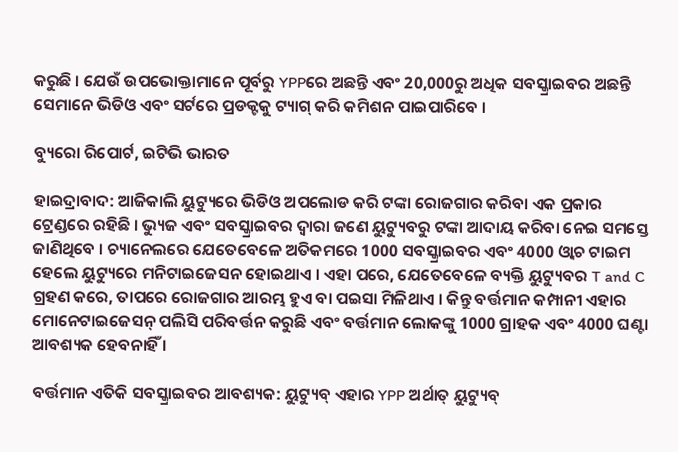କରୁଛି । ଯେଉଁ ଉପଭୋକ୍ତାମାନେ ପୂର୍ବରୁ YPPରେ ଅଛନ୍ତି ଏବଂ 20,000ରୁ ଅଧିକ ସବସ୍କ୍ରାଇବର ଅଛନ୍ତି ସେମାନେ ଭିଡିଓ ଏବଂ ସର୍ଟରେ ପ୍ରଡକ୍ଟକୁ ଟ୍ୟାଗ୍ କରି କମିଶନ ପାଇପାରିବେ ।

ବ୍ୟୁରୋ ରିପୋର୍ଟ, ଇଟିଭି ଭାରତ

ହାଇଦ୍ରାବାଦ: ଆଜିକାଲି ୟୁଟ୍ୟୁରେ ଭିଡିଓ ଅପଲୋଡ କରି ଟଙ୍କା ରୋଜଗାର କରିବା ଏକ ପ୍ରକାର ଟ୍ରେଣ୍ଡରେ ରହିଛି । ଭ୍ୟୁଜ ଏବଂ ସବସ୍କ୍ରାଇବର ଦ୍ବାରା ଜଣେ ୟୁଟ୍ୟୁବରୁ ଟଙ୍କା ଆଦାୟ କରିବା ନେଇ ସମସ୍ତେ ଜାଣିଥିବେ । ଚ୍ୟାନେଲରେ ଯେତେବେଳେ ଅତିକମରେ 1000 ସବସ୍କ୍ରାଇବର ଏବଂ 4000 ଓ୍ବାଚ ଟାଇମ ହେଲେ ୟୁଟ୍ୟୁରେ ମନିଟାଇଜେସନ ହୋଇଥାଏ । ଏହା ପରେ, ଯେତେବେଳେ ବ୍ୟକ୍ତି ୟୁଟ୍ୟୁବର T and C ଗ୍ରହଣ କରେ, ତାପରେ ରୋଜଗାର ଆରମ୍ଭ ହୁଏ ବା ପଇସା ମିଳିଥାଏ । କିନ୍ତୁ ବର୍ତ୍ତମାନ କମ୍ପାନୀ ଏହାର ମୋନେଟାଇଜେସନ୍ ପଲିସି ପରିବର୍ତ୍ତନ କରୁଛି ଏବଂ ବର୍ତ୍ତମାନ ଲୋକଙ୍କୁ 1000 ଗ୍ରାହକ ଏବଂ 4000 ଘଣ୍ଟା ଆବଶ୍ୟକ ହେବନାହିଁ ।

ବର୍ତ୍ତମାନ ଏତିକି ସବସ୍କ୍ରାଇବର ଆବଶ୍ୟକ: ୟୁଟ୍ୟୁବ୍ ଏହାର YPP ଅର୍ଥାତ୍ ୟୁଟ୍ୟୁବ୍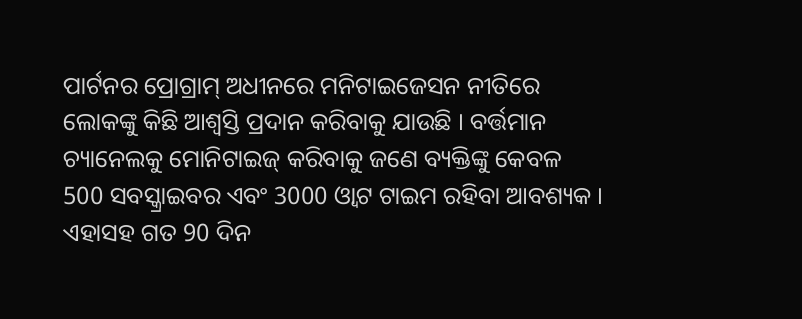ପାର୍ଟନର ପ୍ରୋଗ୍ରାମ୍ ଅଧୀନରେ ମନିଟାଇଜେସନ ନୀତିରେ ଲୋକଙ୍କୁ କିଛି ଆଶ୍ବସ୍ତି ପ୍ରଦାନ କରିବାକୁ ଯାଉଛି । ବର୍ତ୍ତମାନ ଚ୍ୟାନେଲକୁ ମୋନିଟାଇଜ୍ କରିବାକୁ ଜଣେ ବ୍ୟକ୍ତିଙ୍କୁ କେବଳ 500 ସବସ୍କ୍ରାଇବର ଏବଂ 3000 ଓ୍ବାଟ ଟାଇମ ରହିବା ଆବଶ୍ୟକ । ଏହାସହ ଗତ 90 ଦିନ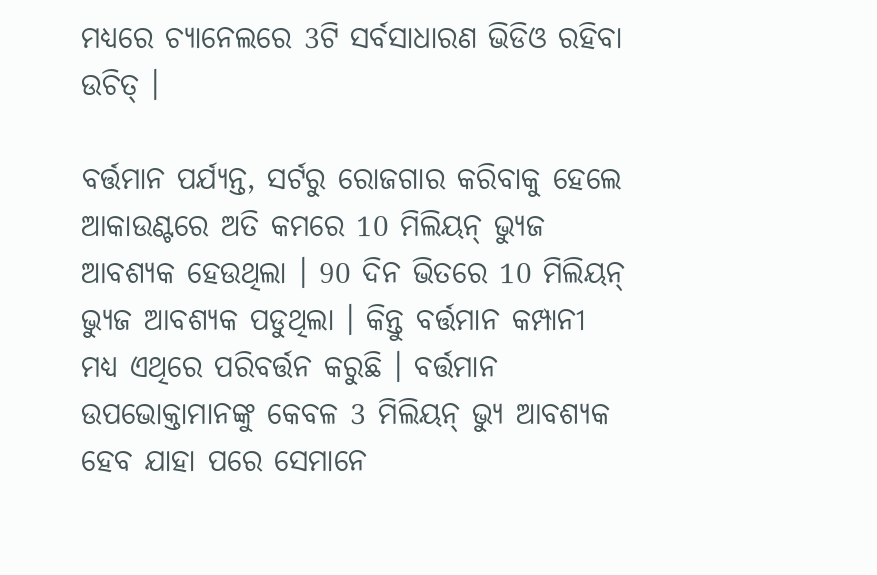ମଧ୍ୟରେ ଚ୍ୟାନେଲରେ 3ଟି ସର୍ବସାଧାରଣ ଭିଡିଓ ରହିବା ଉଚିତ୍ ।

ବର୍ତ୍ତମାନ ପର୍ଯ୍ୟନ୍ତ, ସର୍ଟରୁ ରୋଜଗାର କରିବାକୁ ହେଲେ ଆକାଉଣ୍ଟରେ ଅତି କମରେ 10 ମିଲିୟନ୍ ଭ୍ୟୁଜ ଆବଶ୍ୟକ ହେଉଥିଲା । 90 ଦିନ ଭିତରେ 10 ମିଲିୟନ୍ ଭ୍ୟୁଜ ଆବଶ୍ୟକ ପଡୁଥିଲା । କିନ୍ତୁ ବର୍ତ୍ତମାନ କମ୍ପାନୀ ମଧ୍ୟ ଏଥିରେ ପରିବର୍ତ୍ତନ କରୁଛି । ବର୍ତ୍ତମାନ ଉପଭୋକ୍ତାମାନଙ୍କୁ କେବଳ 3 ମିଲିୟନ୍ ଭ୍ୟୁ ଆବଶ୍ୟକ ହେବ ଯାହା ପରେ ସେମାନେ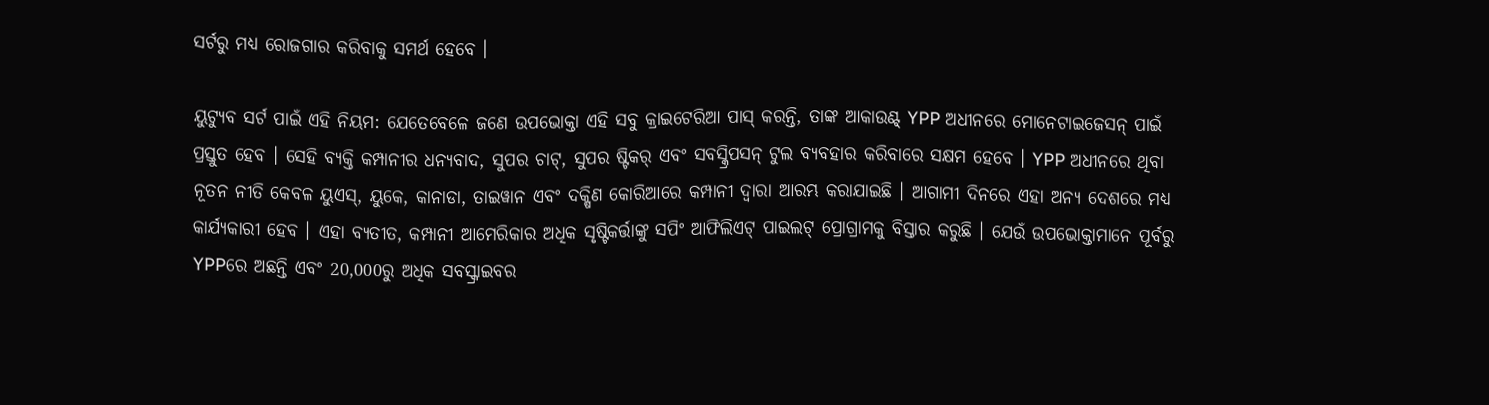ସର୍ଟରୁ ମଧ୍ୟ ରୋଜଗାର କରିବାକୁ ସମର୍ଥ ହେବେ ।

ୟୁଟ୍ୟୁବ ସର୍ଟ ପାଇଁ ଏହି ନିୟମ: ଯେତେବେଳେ ଜଣେ ଉପଭୋକ୍ତା ଏହି ସବୁ କ୍ରାଇଟେରିଆ ପାସ୍ କରନ୍ତି, ତାଙ୍କ ଆକାଉଣ୍ଟ୍ YPP ଅଧୀନରେ ମୋନେଟାଇଜେସନ୍ ପାଇଁ ପ୍ରସ୍ତୁତ ହେବ । ସେହି ବ୍ୟକ୍ତି କମ୍ପାନୀର ଧନ୍ୟବାଦ, ସୁପର ଚାଟ୍, ସୁପର ଷ୍ଟିକର୍ ଏବଂ ସବସ୍କ୍ରିପସନ୍ ଟୁଲ ବ୍ୟବହାର କରିବାରେ ସକ୍ଷମ ହେବେ । YPP ଅଧୀନରେ ଥିବା ନୂତନ ନୀତି କେବଳ ୟୁଏସ୍, ୟୁକେ, କାନାଡା, ତାଇୱାନ ଏବଂ ଦକ୍ଷିଣ କୋରିଆରେ କମ୍ପାନୀ ଦ୍ୱାରା ଆରମ୍ଭ କରାଯାଇଛି । ଆଗାମୀ ଦିନରେ ଏହା ଅନ୍ୟ ଦେଶରେ ମଧ୍ୟ କାର୍ଯ୍ୟକାରୀ ହେବ । ଏହା ବ୍ୟତୀତ, କମ୍ପାନୀ ଆମେରିକାର ଅଧିକ ସୃଷ୍ଟିକର୍ତ୍ତାଙ୍କୁ ସପିଂ ଆଫିଲିଏଟ୍ ପାଇଲଟ୍ ପ୍ରୋଗ୍ରାମକୁ ବିସ୍ତାର କରୁଛି । ଯେଉଁ ଉପଭୋକ୍ତାମାନେ ପୂର୍ବରୁ YPPରେ ଅଛନ୍ତି ଏବଂ 20,000ରୁ ଅଧିକ ସବସ୍କ୍ରାଇବର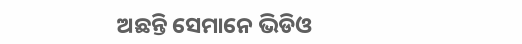ଅଛନ୍ତି ସେମାନେ ଭିଡିଓ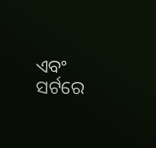ଏବଂ ସର୍ଟରେ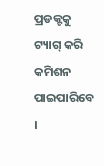ପ୍ରଡକ୍ଟକୁ ଟ୍ୟାଗ୍ କରି କମିଶନ ପାଇପାରିବେ ।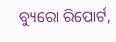ବ୍ୟୁରୋ ରିପୋର୍ଟ,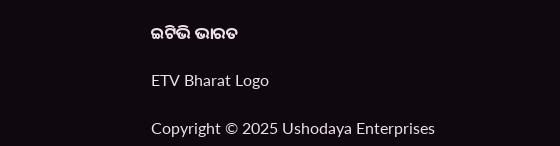ଇଟିଭି ଭାରତ

ETV Bharat Logo

Copyright © 2025 Ushodaya Enterprises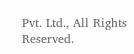Pvt. Ltd., All Rights Reserved.